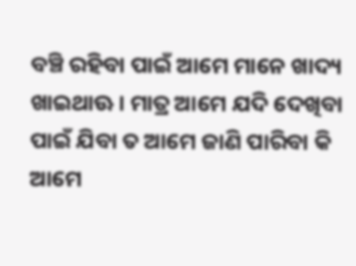ବଞ୍ଚି ରହିବା ପାଇଁ ଆମେ ମାନେ ଖାଦ୍ୟ ଖାଇଥାଊ । ମାତ୍ର ଆମେ ଯଦି ଦେଖିବା ପାଇଁ ଯିବା ତ ଆମେ ଜାଣି ପାରିବା କି ଆମେ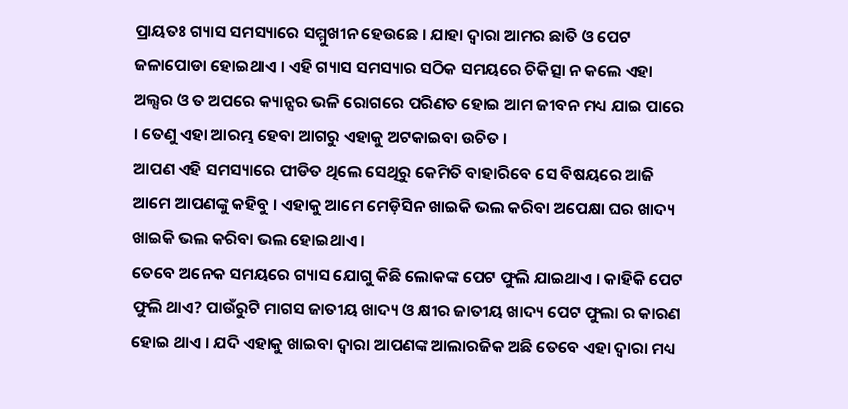ପ୍ରାୟତଃ ଗ୍ୟାସ ସମସ୍ୟାରେ ସମ୍ମୁଖୀନ ହେଉଛେ । ଯାହା ଦ୍ଵାରା ଆମର ଛାତି ଓ ପେଟ ଜଳାପୋଡା ହୋଇଥାଏ । ଏହି ଗ୍ୟାସ ସମସ୍ୟାର ସଠିକ ସମୟରେ ଚିକିତ୍ସା ନ କଲେ ଏହା ଅଲ୍ସର ଓ ତ ଅପରେ କ୍ୟାନ୍ସର ଭଳି ରୋଗରେ ପରିଣତ ହୋଇ ଆମ ଜୀବନ ମଧ୍ୟ ଯାଇ ପାରେ । ତେଣୁ ଏହା ଆରମ୍ଭ ହେବା ଆଗରୁ ଏହାକୁ ଅଟକାଇବା ଉଚିତ ।
ଆପଣ ଏହି ସମସ୍ୟାରେ ପୀଡିତ ଥିଲେ ସେଥିରୁ କେମିତି ବାହାରିବେ ସେ ବିଷୟରେ ଆଜି ଆମେ ଆପଣଙ୍କୁ କହିବୁ । ଏହାକୁ ଆମେ ମେଡ଼ିସିନ ଖାଇକି ଭଲ କରିବା ଅପେକ୍ଷା ଘର ଖାଦ୍ୟ ଖାଇକି ଭଲ କରିବା ଭଲ ହୋଇଥାଏ ।
ତେବେ ଅନେକ ସମୟରେ ଗ୍ୟାସ ଯୋଗୁ କିଛି ଲୋକଙ୍କ ପେଟ ଫୁଲି ଯାଇଥାଏ । କାହିକି ପେଟ ଫୁଲି ଥାଏ? ପାଉଁରୁଟି ମାଗସ ଜାତୀୟ ଖାଦ୍ୟ ଓ କ୍ଷୀର ଜାତୀୟ ଖାଦ୍ୟ ପେଟ ଫୁଲା ର କାରଣ ହୋଇ ଥାଏ । ଯଦି ଏହାକୁ ଖାଇବା ଦ୍ଵାରା ଆପଣଙ୍କ ଆଲାରଜିକ ଅଛି ତେବେ ଏହା ଦ୍ଵାରା ମଧ୍ୟ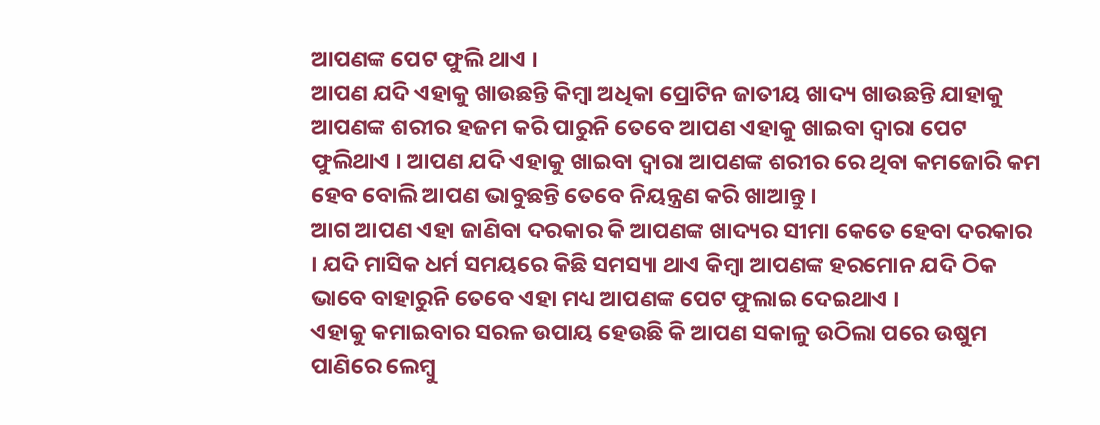ଆପଣଙ୍କ ପେଟ ଫୁଲି ଥାଏ ।
ଆପଣ ଯଦି ଏହାକୁ ଖାଉଛନ୍ତି କିମ୍ବା ଅଧିକା ପ୍ରୋଟିନ ଜାତୀୟ ଖାଦ୍ୟ ଖାଉଛନ୍ତି ଯାହାକୁ ଆପଣଙ୍କ ଶରୀର ହଜମ କରି ପାରୁନି ତେବେ ଆପଣ ଏହାକୁ ଖାଇବା ଦ୍ଵାରା ପେଟ ଫୁଲିଥାଏ । ଆପଣ ଯଦି ଏହାକୁ ଖାଇବା ଦ୍ଵାରା ଆପଣଙ୍କ ଶରୀର ରେ ଥିବା କମଜୋରି କମ ହେବ ବୋଲି ଆପଣ ଭାବୁଛନ୍ତି ତେବେ ନିୟନ୍ତ୍ରଣ କରି ଖାଆନ୍ତୁ ।
ଆଗ ଆପଣ ଏହା ଜାଣିବା ଦରକାର କି ଆପଣଙ୍କ ଖାଦ୍ୟର ସୀମା କେତେ ହେବା ଦରକାର । ଯଦି ମାସିକ ଧର୍ମ ସମୟରେ କିଛି ସମସ୍ୟା ଥାଏ କିମ୍ବା ଆପଣଙ୍କ ହରମୋନ ଯଦି ଠିକ ଭାବେ ବାହାରୁନି ତେବେ ଏହା ମଧ୍ୟ ଆପଣଙ୍କ ପେଟ ଫୁଲାଇ ଦେଇଥାଏ ।
ଏହାକୁ କମାଇବାର ସରଳ ଉପାୟ ହେଉଛି କି ଆପଣ ସକାଳୁ ଉଠିଲା ପରେ ଉଷୁମ ପାଣିରେ ଲେମ୍ବୁ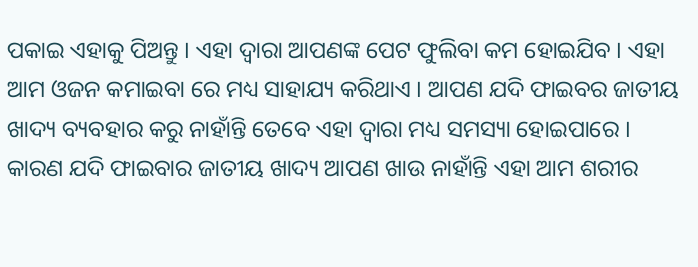ପକାଇ ଏହାକୁ ପିଅନ୍ତୁ । ଏହା ଦ୍ଵାରା ଆପଣଙ୍କ ପେଟ ଫୁଲିବା କମ ହୋଇଯିବ । ଏହା ଆମ ଓଜନ କମାଇବା ରେ ମଧ୍ୟ ସାହାଯ୍ୟ କରିଥାଏ । ଆପଣ ଯଦି ଫାଇବର ଜାତୀୟ ଖାଦ୍ୟ ବ୍ୟବହାର କରୁ ନାହାଁନ୍ତି ତେବେ ଏହା ଦ୍ଵାରା ମଧ୍ୟ ସମସ୍ୟା ହୋଇପାରେ ।
କାରଣ ଯଦି ଫାଇବାର ଜାତୀୟ ଖାଦ୍ୟ ଆପଣ ଖାଉ ନାହାଁନ୍ତି ଏହା ଆମ ଶରୀର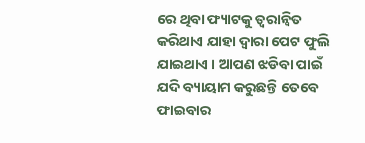ରେ ଥିବା ଫ୍ୟାଟକୁ ତ୍ୱରାନ୍ୱିତ କରିଥାଏ ଯାହା ଦ୍ଵାରା ପେଟ ଫୁଲି ଯାଇଥାଏ । ଆପଣ ଝଡିବା ପାଇଁ ଯଦି ବ୍ୟାୟାମ କରୁଛନ୍ତି ତେବେ ଫାଇବାର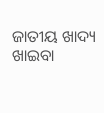ଜାତୀୟ ଖାଦ୍ୟ ଖାଇବା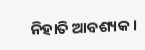ନିହାତି ଆବଶ୍ୟକ ।